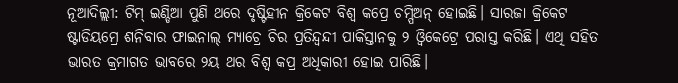ନୂଆଦିଲ୍ଲୀ: ଟିମ୍ ଇଣ୍ଡିଆ ପୁଣି ଥରେ ଦୃଷ୍ଟିହୀନ କ୍ରିକେଟ ବିଶ୍ୱ କପ୍ରେ ଚମ୍ପିଅନ୍ ହୋଇଛି। ସାରଜା କ୍ରିକେଟ ଷ୍ଟାଡିୟମ୍ରେ ଶନିବାର ଫାଇନାଲ୍ ମ୍ୟାଚ୍ରେ ଚିର ପ୍ରତିନ୍ଦ୍ୱନ୍ଦୀ ପାକିସ୍ତାନକୁ ୨ ଓ୍ଵିକେଟ୍ରେ ପରାସ୍ତ କରିଛି। ଏଥି ସହିତ ଭାରତ କ୍ରମାଗତ ଭାବରେ ୨ୟ ଥର ବିଶ୍ୱ କପ୍ର ଅଧିକାରୀ ହୋଇ ପାରିଛି।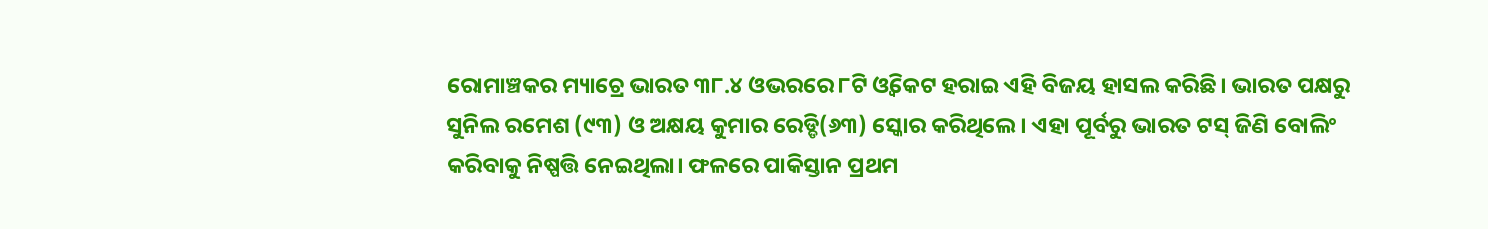ରୋମାଞ୍ଚକର ମ୍ୟାଚ୍ରେ ଭାରତ ୩୮.୪ ଓଭରରେ ୮ଟି ଓ୍ଵିକେଟ ହରାଇ ଏହି ବିଜୟ ହାସଲ କରିଛି। ଭାରତ ପକ୍ଷରୁ ସୁନିଲ ରମେଶ (୯୩) ଓ ଅକ୍ଷୟ କୁମାର ରେଡ୍ଡି(୬୩) ସ୍କୋର କରିଥିଲେ। ଏହା ପୂର୍ବରୁ ଭାରତ ଟସ୍ ଜିଣି ବୋଲିଂ କରିବାକୁ ନିଷ୍ପତ୍ତି ନେଇଥିଲା। ଫଳରେ ପାକିସ୍ତାନ ପ୍ରଥମ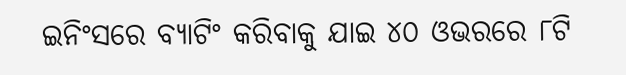ଇନିଂସରେ ବ୍ୟାଟିଂ କରିବାକୁ ଯାଇ ୪୦ ଓଭରରେ ୮ଟି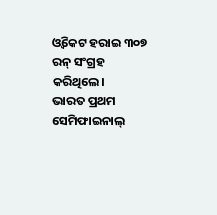ଓ୍ଵିକେଟ ହରାଇ ୩୦୭ ରନ୍ ସଂଗ୍ରହ କରିଥିଲେ।
ଭାରତ ପ୍ରଥମ ସେମିଫାଇନାଲ୍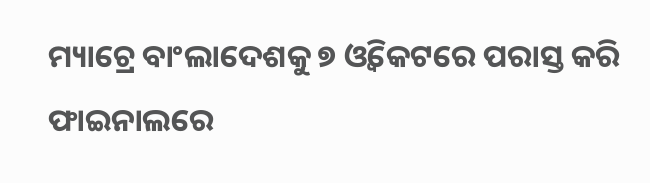ମ୍ୟାଚ୍ରେ ବାଂଲାଦେଶକୁ ୭ ଓ୍ଵିକେଟରେ ପରାସ୍ତ କରି ଫାଇନାଲରେ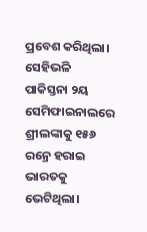ପ୍ରବେଶ କରିଥିଲା। ସେହିଭଳି ପାକିସ୍ତନା ୨ୟ ସେମିଫାଇନାଲରେ ଶ୍ରୀଲଙ୍କାକୁ ୧୫୬ ରନ୍ରେ ହରାଇ ଭାରତକୁ ଭେଟିଥିଲା।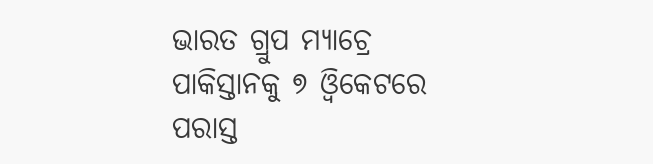ଭାରତ ଗ୍ରୁପ ମ୍ୟାଚ୍ରେ ପାକିସ୍ତାନକୁ ୭ ଓ୍ଵିକେଟରେ ପରାସ୍ତ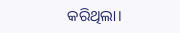କରିଥିଲା।